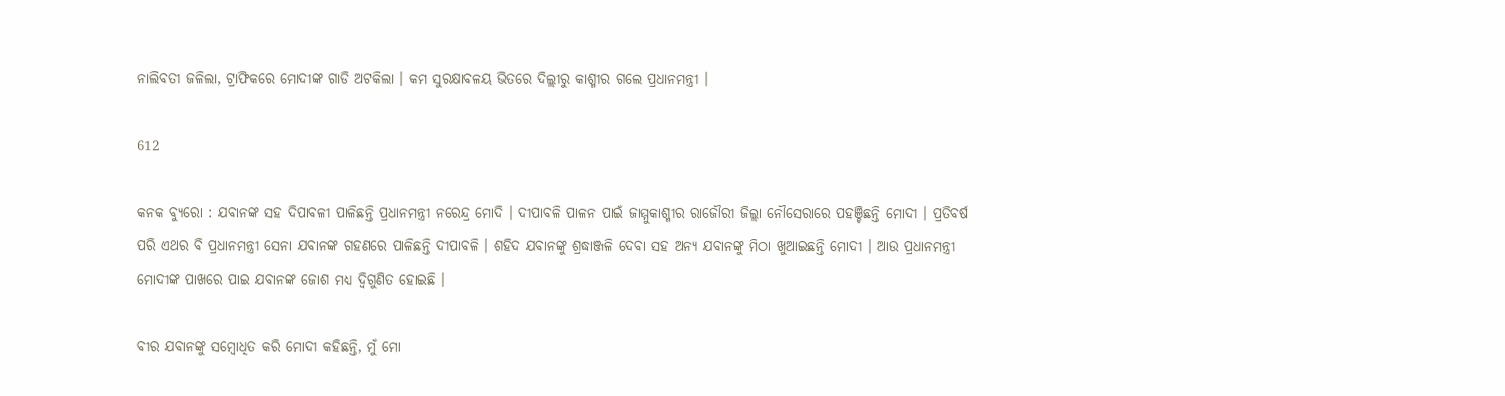ନାଲିବତୀ ଜଳିଲା, ଟ୍ରାଫିକରେ ମୋଦୀଙ୍କ ଗାଡି ଅଟକିଲା । କମ ସୁରକ୍ଷାବଳୟ ଭିତରେ ଦିଲ୍ଲୀରୁ କାଶ୍ମୀର ଗଲେ ପ୍ରଧାନମନ୍ତ୍ରୀ ।

612

କନକ ବ୍ୟୁରୋ : ଯବାନଙ୍କ ସହ ଦିପାବଳୀ ପାଳିଛନ୍ତି ପ୍ରଧାନମନ୍ତ୍ରୀ ନରେନ୍ଦ୍ର ମୋଦି । ଦୀପାବଳି ପାଳନ ପାଇଁ ଜାମ୍ମୁକାଶ୍ମୀର ରାଜୌରୀ ଜିଲ୍ଲା ନୌସେରାରେ ପହଞ୍ଚିଛନ୍ତି ମୋଦୀ । ପ୍ରତିବର୍ଷ ପରି ଏଥର ବି ପ୍ରଧାନମନ୍ତ୍ରୀ ସେନା ଯବାନଙ୍କ ଗହଣରେ ପାଳିଛନ୍ତି ଦୀପାବଳି । ଶହିଦ ଯବାନଙ୍କୁ ଶ୍ରଦ୍ଧାଞ୍ଜଳି ଦେବା ସହ ଅନ୍ୟ ଯବାନଙ୍କୁ ମିଠା ଖୁଆଇଛନ୍ତି ମୋଦୀ । ଆଉ ପ୍ରଧାନମନ୍ତ୍ରୀ ମୋଦୀଙ୍କ ପାଖରେ ପାଇ ଯବାନଙ୍କ ଜୋଶ ମଧ୍ୟ ଦ୍ୱିଗୁଣିତ ହୋଇଛି ।

ବୀର ଯବାନଙ୍କୁ ସମ୍ବୋଧିତ କରି ମୋଦୀ କହିଛନ୍ତି, ମୁଁ ମୋ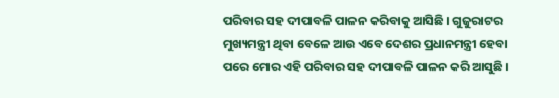ପରିବାର ସହ ଦୀପାବଳି ପାଳନ କରିବାକୁ ଆସିଛି । ଗୁଜୁରାଟର ମୁଖ୍ୟମନ୍ତ୍ରୀ ଥିବା ବେଳେ ଆଉ ଏବେ ଦେଶର ପ୍ରଧାନମନ୍ତ୍ରୀ ହେବା ପରେ ମୋର ଏହି ପରିବାର ସହ ଦୀପାବଳି ପାଳନ କରି ଆସୁଛି ।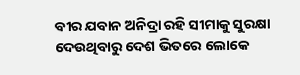ବୀର ଯବାନ ଅନିଦ୍ରା ରହି ସୀମାକୁ ସୁରକ୍ଷା ଦେଉଥିବାରୁ ଦେଶ ଭିତରେ ଲୋକେ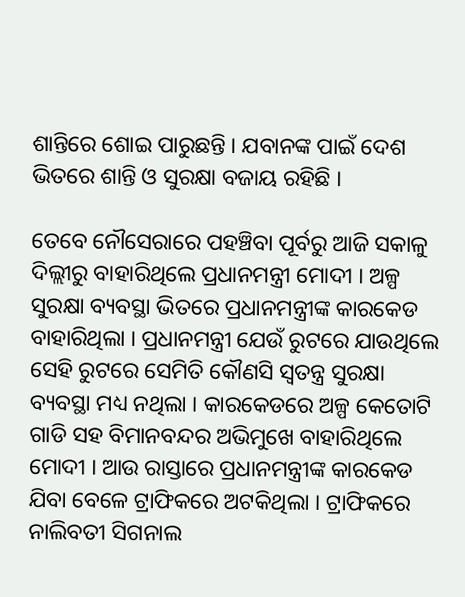ଶାନ୍ତିରେ ଶୋଇ ପାରୁଛନ୍ତି । ଯବାନଙ୍କ ପାଇଁ ଦେଶ ଭିତରେ ଶାନ୍ତି ଓ ସୁରକ୍ଷା ବଜାୟ ରହିଛି ।

ତେବେ ନୌସେରାରେ ପହଞ୍ଚିବା ପୂର୍ବରୁ ଆଜି ସକାଳୁ ଦିଲ୍ଲୀରୁ ବାହାରିଥିଲେ ପ୍ରଧାନମନ୍ତ୍ରୀ ମୋଦୀ । ଅଳ୍ପ ସୁରକ୍ଷା ବ୍ୟବସ୍ଥା ଭିତରେ ପ୍ରଧାନମନ୍ତ୍ରୀଙ୍କ କାରକେଡ ବାହାରିଥିଲା । ପ୍ରଧାନମନ୍ତ୍ରୀ ଯେଉଁ ରୁଟରେ ଯାଉଥିଲେ ସେହି ରୁଟରେ ସେମିତି କୌଣସି ସ୍ୱତନ୍ତ୍ର ସୁରକ୍ଷା ବ୍ୟବସ୍ଥା ମଧ୍ୟ ନଥିଲା । କାରକେଡରେ ଅଳ୍ପ କେତୋଟି ଗାଡି ସହ ବିମାନବନ୍ଦର ଅଭିମୁଖେ ବାହାରିଥିଲେ ମୋଦୀ । ଆଉ ରାସ୍ତାରେ ପ୍ରଧାନମନ୍ତ୍ରୀଙ୍କ କାରକେଡ ଯିବା ବେଳେ ଟ୍ରାଫିକରେ ଅଟକିଥିଲା । ଟ୍ରାଫିକରେ ନାଲିବତୀ ସିଗନାଲ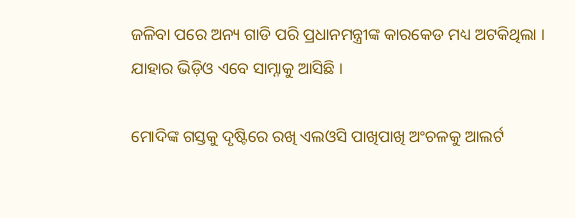ଜଳିବା ପରେ ଅନ୍ୟ ଗାଡି ପରି ପ୍ରଧାନମନ୍ତ୍ରୀଙ୍କ କାରକେଡ ମଧ୍ୟ ଅଟକିଥିଲା । ଯାହାର ଭିଡ଼ିଓ ଏବେ ସାମ୍ନାକୁ ଆସିଛି ।

ମୋଦିଙ୍କ ଗସ୍ତକୁ ଦୃଷ୍ଟିରେ ରଖି ଏଲଓସି ପାଖିପାଖି ଅଂଚଳକୁ ଆଲର୍ଟ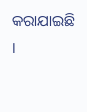କରାଯାଇଛି ।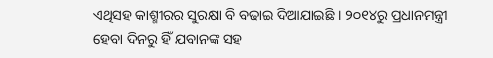ଏଥିସହ କାଶ୍ମୀରର ସୁରକ୍ଷା ବି ବଢାଇ ଦିଆଯାଇଛି । ୨୦୧୪ରୁ ପ୍ରଧାନମନ୍ତ୍ରୀ ହେବା ଦିନରୁ ହିଁ ଯବାନଙ୍କ ସହ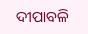ଦୀପାବଳି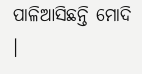ପାଳିଆସିଛନ୍ତି ମୋଦି ।